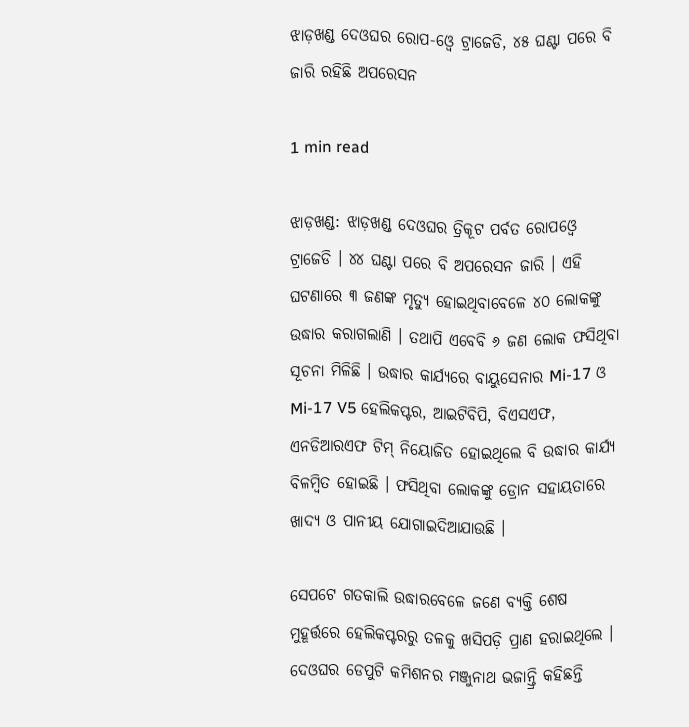ଝାଡ଼ଖଣ୍ଡ ଦେଓଘର ରୋପ-ଓ୍ୱେ ଟ୍ରାଜେଡି, ୪୫ ଘଣ୍ଟା ପରେ ବି ଜାରି ରହିଛି ଅପରେସନ

1 min read

ଝାଡ଼ଖଣ୍ଡ: ଝାଡ଼ଖଣ୍ଡ ଦେଓଘର ତ୍ରିକୂଟ ପର୍ବତ ରୋପଓ୍ବେ ଟ୍ରାଜେଡି । ୪୪ ଘଣ୍ଟା ପରେ ବି ଅପରେସନ ଜାରି । ଏହି ଘଟଣାରେ ୩ ଜଣଙ୍କ ମୃତ୍ୟୁ ହୋଇଥିବାବେଳେ ୪୦ ଲୋକଙ୍କୁ ଉଦ୍ଧାର କରାଗଲାଣି । ତଥାପି ଏବେବି ୬ ଜଣ ଲୋକ ଫସିଥିବା ସୂଚନା ମିଳିଛି । ଉଦ୍ଧାର କାର୍ଯ୍ୟରେ ବାୟୁସେନାର Mi-17 ଓ Mi-17 V5 ହେଲିକପ୍ଟର, ଆଇଟିବିପି, ବିଏସଏଫ, ଏନଡିଆରଏଫ ଟିମ୍ ନିୟୋଜିତ ହୋଇଥିଲେ ବି ଉଦ୍ଧାର କାର୍ଯ୍ୟ ବିଳମ୍ବିତ ହୋଇଛି । ଫସିଥିବା ଲୋକଙ୍କୁ ଡ୍ରୋନ ସହାୟତାରେ ଖାଦ୍ୟ ଓ ପାନୀୟ ଯୋଗାଇଦିଆଯାଉଛି ।

ସେପଟେ ଗତକାଲି ଉଦ୍ଧାରବେଳେ ଜଣେ ବ୍ୟକ୍ତି ଶେଷ ମୁହୂର୍ତ୍ତରେ ହେଲିକପ୍ଟରରୁ ତଳକୁ ଖସିପଡ଼ି ପ୍ରାଣ ହରାଇଥିଲେ । ଦେଓଘର ଡେପୁଟି କମିଶନର ମଞ୍ଜୁନାଥ ଭଜାନ୍ତ୍ରି କହିଛନ୍ତି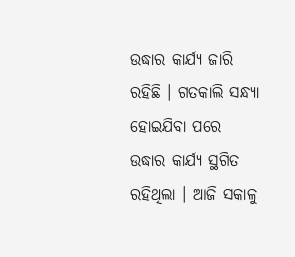ଉଦ୍ଧାର କାର୍ଯ୍ୟ ଜାରି ରହିଛି । ଗତକାଲି ସନ୍ଧ୍ୟା ହୋଇଯିବା ପରେ ଉଦ୍ଧାର କାର୍ଯ୍ୟ ସ୍ଥଗିତ ରହିଥିଲା । ଆଜି ସକାଳୁ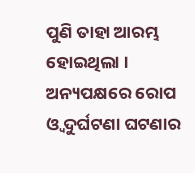ପୁଣି ତାହା ଆରମ୍ଭ ହୋଇଥିଲା । ଅନ୍ୟପକ୍ଷରେ ରୋପ ଓ୍ୱ ଦୁର୍ଘଟଣା ଘଟଣାର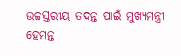ଉଚ୍ଚସ୍ତରୀୟ ତଦନ୍ତ ପାଇଁ ମୁଖ୍ୟମନ୍ତ୍ରୀ ହେମନ୍ତ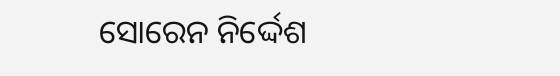ସୋରେନ ନିର୍ଦ୍ଦେଶ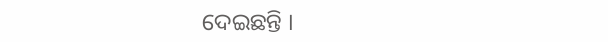ଦେଇଛନ୍ତି ।